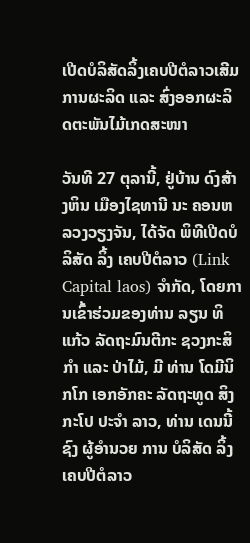ເປີດບໍລິສັດລິ້ງເຄບປີຕໍລາວເສີມການຜະລິດ ແລະ ສົ່ງອອກຜະລິດຕະພັນໄມ້ເກດສະໜາ

ວັນທີ 27 ຕຸລານີ້, ຢູ່ບ້ານ ດົງສ້າງຫິນ ເມືອງໄຊທານີ ນະ ຄອນຫລວງວຽງຈັນ, ໄດ້ຈັດ ພິທີເປີດບໍລິສັດ ລິ້ງ ເຄບປີຕໍລາວ (Link Capital laos) ຈຳກັດ, ໂດຍການເຂົ້າຮ່ວມຂອງທ່ານ ລຽນ ທິແກ້ວ ລັດຖະມົນຕີກະ ຊວງກະສິກຳ ແລະ ປ່າໄມ້, ມີ ທ່ານ ໂດມີນິກໂກ ເອກອັກຄະ ລັດຖະທູດ ສິງກະໂປ ປະຈຳ ລາວ, ທ່ານ ເດນນີ້ ຊົງ ຜູ້ອຳນວຍ ການ ບໍລິສັດ ລິ້ງ ເຄບປີຕໍລາວ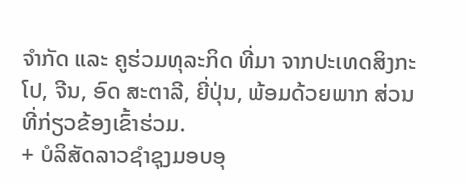ຈຳກັດ ແລະ ຄູຮ່ວມທຸລະກິດ ທີ່ມາ ຈາກປະເທດສິງກະໂປ, ຈີນ, ອົດ ສະຕາລີ, ຍີ່ປຸ່ນ, ພ້ອມດ້ວຍພາກ ສ່ວນ ທີ່ກ່ຽວຂ້ອງເຂົ້າຮ່ວມ.
+ ບໍລິສັດລາວຊຳຊຸງມອບອຸ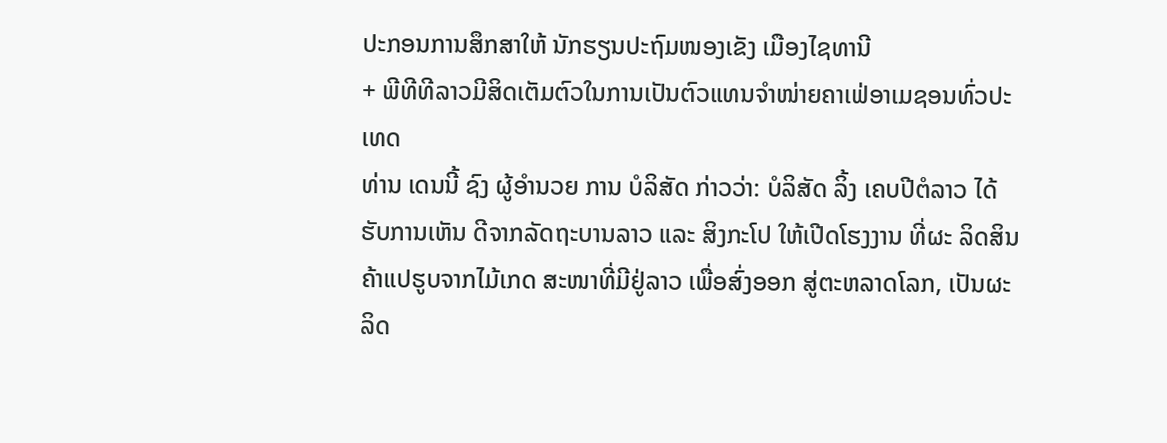ປະກອນການສຶກສາໃຫ້ ນັກຮຽນປະຖົມໜອງເຂັງ ເມືອງໄຊທານີ
+ ພີທີທີລາວມີສິດເຕັມຕົວໃນການເປັນຕົວແທນຈຳໜ່າຍຄາເຟ່ອາເມຊອນທົ່ວປະເທດ
ທ່ານ ເດນນີ້ ຊົງ ຜູ້ອຳນວຍ ການ ບໍລິສັດ ກ່າວວ່າ: ບໍລິສັດ ລິ້ງ ເຄບປີຕໍລາວ ໄດ້ຮັບການເຫັນ ດີຈາກລັດຖະບານລາວ ແລະ ສິງກະໂປ ໃຫ້ເປີດໂຮງງານ ທີ່ຜະ ລິດສິນຄ້າແປຮູບຈາກໄມ້ເກດ ສະໜາທີ່ມີຢູ່ລາວ ເພື່ອສົ່ງອອກ ສູ່ຕະຫລາດໂລກ, ເປັນຜະລິດ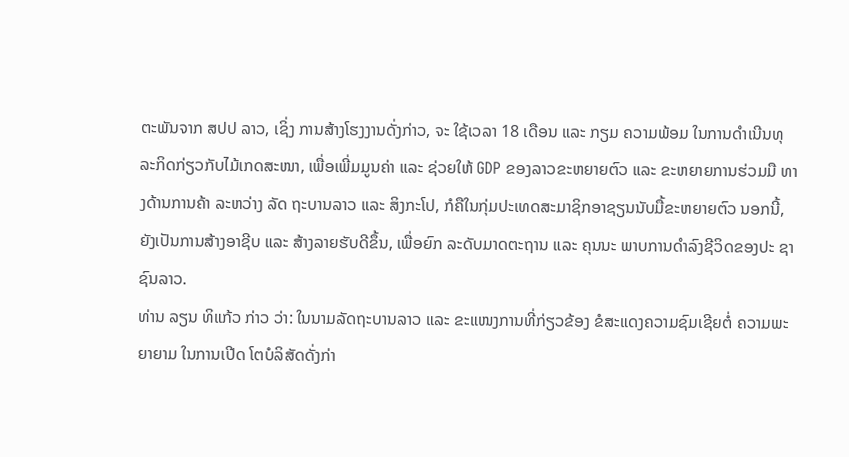ຕະພັນຈາກ ສປປ ລາວ, ເຊິ່ງ ການສ້າງໂຮງງານດັ່ງກ່າວ, ຈະ ໃຊ້ເວລາ 18 ເດືອນ ແລະ ກຽມ ຄວາມພ້ອມ ໃນການດຳເນີນທຸ ລະກິດກ່ຽວກັບໄມ້ເກດສະໜາ, ເພື່ອເພີ່ມມູນຄ່າ ແລະ ຊ່ວຍໃຫ້ GDP ຂອງລາວຂະຫຍາຍຕົວ ແລະ ຂະຫຍາຍການຮ່ວມມື ທາງດ້ານການຄ້າ ລະຫວ່າງ ລັດ ຖະບານລາວ ແລະ ສິງກະໂປ, ກໍຄືໃນກຸ່ມປະເທດສະມາຊິກອາຊຽນນັບມື້ຂະຫຍາຍຕົວ ນອກນີ້, ຍັງເປັນການສ້າງອາຊີບ ແລະ ສ້າງລາຍຮັບດີຂຶ້ນ, ເພື່ອຍົກ ລະດັບມາດຕະຖານ ແລະ ຄຸນນະ ພາບການດຳລົງຊີວິດຂອງປະ ຊາຊົນລາວ.
ທ່ານ ລຽນ ທິແກ້ວ ກ່າວ ວ່າ: ໃນນາມລັດຖະບານລາວ ແລະ ຂະແໜງການທີ່ກ່ຽວຂ້ອງ ຂໍສະແດງຄວາມຊົມເຊີຍຕໍ່ ຄວາມພະຍາຍາມ ໃນການເປີດ ໂຕບໍລິສັດດັ່ງກ່າ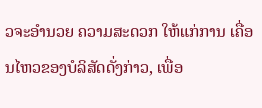ວຈະອຳນວຍ ຄວາມສະດວກ ໃຫ້ແກ່ການ ເຄື່ອນໄຫວຂອງບໍລິສັດດັ່ງກ່າວ, ເພື່ອ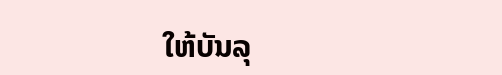ໃຫ້ບັນລຸ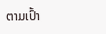ຕາມເປົ້າ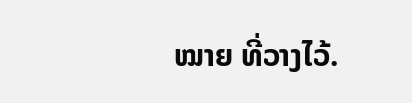ໝາຍ ທີ່ວາງໄວ້.